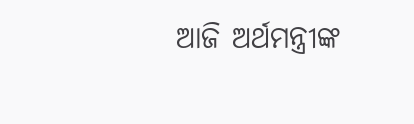ଆଜି ଅର୍ଥମନ୍ତ୍ରୀଙ୍କ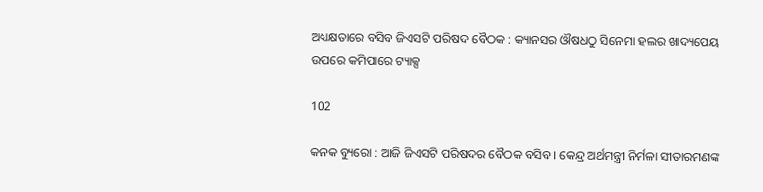ଅଧ୍ୟକ୍ଷତାରେ ବସିବ ଜିଏସଟି ପରିଷଦ ବୈଠକ : କ୍ୟାନସର ଔଷଧଠୁ ସିନେମା ହଲର ଖାଦ୍ୟପେୟ ଉପରେ କମିପାରେ ଟ୍ୟାକ୍ସ

102

କନକ ବ୍ୟୁରୋ : ଆଜି ଜିଏସଟି ପରିଷଦର ବୈଠକ ବସିବ । କେନ୍ଦ୍ର ଅର୍ଥମନ୍ତ୍ରୀ ନିର୍ମଳା ସୀତାରମଣଙ୍କ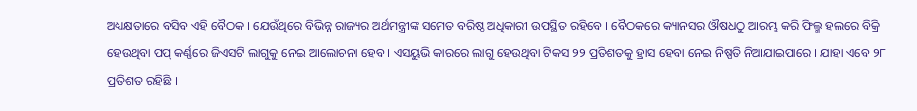ଅଧ୍ୟକ୍ଷତାରେ ବସିବ ଏହି ବୈଠକ । ଯେଉଁଥିରେ ବିଭିନ୍ନ ରାଜ୍ୟର ଅର୍ଥମନ୍ତ୍ରୀଙ୍କ ସମେତ ବରିଷ୍ଠ ଅଧିକାରୀ ଉପସ୍ଥିତ ରହିବେ । ବୈଠକରେ କ୍ୟାନସର ଔଷଧଠୁ ଆରମ୍ଭ କରି ଫିଲ୍ମ ହଲରେ ବିକ୍ରି ହେଉଥିବା ପପ୍ କର୍ଣ୍ଣରେ ଜିଏସଟି ଲାଗୁକୁ ନେଇ ଆଲୋଚନା ହେବ । ଏସୟୁଭି କାରରେ ଲାଗୁ ହେଉଥିବା ଟିକସ ୨୨ ପ୍ରତିଶତକୁ ହ୍ରାସ ହେବା ନେଇ ନିଷ୍ପତି ନିଆଯାଇପାରେ । ଯାହା ଏବେ ୨୮ ପ୍ରତିଶତ ରହିଛି ।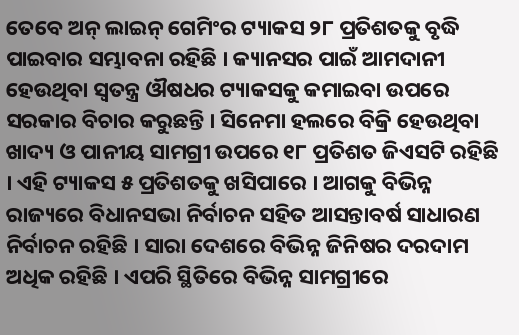ତେବେ ଅନ୍ ଲାଇନ୍ ଗେମିଂର ଟ୍ୟାକସ ୨୮ ପ୍ରତିଶତକୁ ବୃଦ୍ଧି ପାଇବାର ସମ୍ଭାବନା ରହିଛି । କ୍ୟାନସର ପାଇଁ ଆମଦାନୀ ହେଉଥିବା ସ୍ୱତନ୍ତ୍ର ଔଷଧର ଟ୍ୟାକସକୁ କମାଇବା ଉପରେ ସରକାର ବିଚାର କରୁଛନ୍ତି । ସିନେମା ହଲରେ ବିକ୍ରି ହେଉଥିବା ଖାଦ୍ୟ ଓ ପାନୀୟ ସାମଗ୍ରୀ ଉପରେ ୧୮ ପ୍ରତିଶତ ଜିଏସଟି ରହିଛି । ଏହି ଟ୍ୟାକସ ୫ ପ୍ରତିଶତକୁ ଖସିପାରେ । ଆଗକୁ ବିଭିନ୍ନ ରାଜ୍ୟରେ ବିଧାନସଭା ନିର୍ବାଚନ ସହିତ ଆସନ୍ତାବର୍ଷ ସାଧାରଣ ନିର୍ବାଚନ ରହିଛି । ସାରା ଦେଶରେ ବିଭିନ୍ନ ଜିନିଷର ଦରଦାମ ଅଧିକ ରହିଛି । ଏପରି ସ୍ଥିତିରେ ବିଭିନ୍ନ ସାମଗ୍ରୀରେ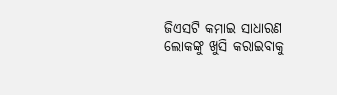ଜିଏସଟି କମାଇ ସାଧାରଣ ଲୋକଙ୍କୁ ଖୁସି କରାଇବାକୁ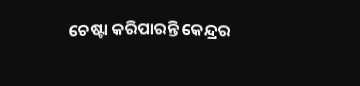ଚେଷ୍ଟା କରିପାରନ୍ତି କେନ୍ଦ୍ରର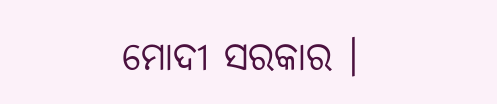ମୋଦୀ ସରକାର ।